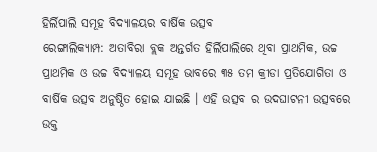ହିର୍ଲିପାଲି ସମୂହ ବିଦ୍ୟାଳୟର ବାର୍ଷିକ ଉତ୍ସବ
ରେଙ୍ଗାଲିକ୍ୟାମ୍ପ: ଅତାବିରା ବ୍ଲକ ଅନ୍ତର୍ଗତ ହିର୍ଲିପାଲିରେ ଥିବା ପ୍ରାଥମିକ, ଉଚ୍ଚ ପ୍ରାଥମିକ ଓ ଉଚ୍ଚ ବିଦ୍ୟାଳୟ ସମୂହ ଭାବରେ ୩୫ ତମ କ୍ରୀଡା ପ୍ରତିଯୋଗିତା ଓ ବାର୍ଷିକ ଉତ୍ସବ ଅନୁଷ୍ଠିତ ହୋଇ ଯାଇଛି । ଏହି ଉତ୍ସବ ର ଉଦଘାଟନୀ ଉତ୍ସବରେ ଉକ୍ତ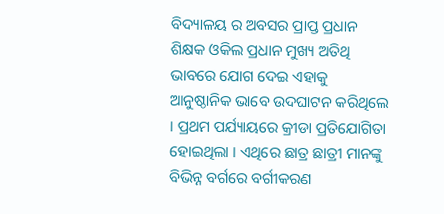ବିଦ୍ୟାଳୟ ର ଅବସର ପ୍ରାପ୍ତ ପ୍ରଧାନ ଶିକ୍ଷକ ଓକିଲ ପ୍ରଧାନ ମୁଖ୍ୟ ଅତିଥି ଭାବରେ ଯୋଗ ଦେଇ ଏହାକୁ ଆନୁଷ୍ଠାନିକ ଭାବେ ଉଦଘାଟନ କରିଥିଲେ । ପ୍ରଥମ ପର୍ଯ୍ୟାୟରେ କ୍ରୀଡା ପ୍ରତିଯୋଗିତା ହୋଇଥିଲା । ଏଥିରେ ଛାତ୍ର ଛାତ୍ରୀ ମାନଙ୍କୁ ବିଭିନ୍ନ ବର୍ଗରେ ବର୍ଗୀକରଣ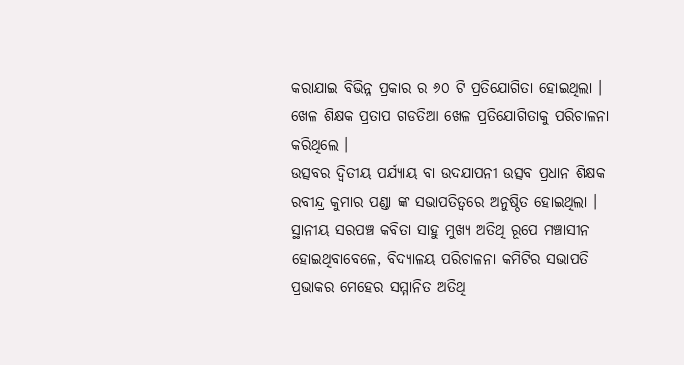କରାଯାଇ ବିଭିନ୍ନ ପ୍ରକାର ର ୬୦ ଟି ପ୍ରତିଯୋଗିତା ହୋଇଥିଲା । ଖେଳ ଶିକ୍ଷକ ପ୍ରତାପ ଗଡତିଆ ଖେଳ ପ୍ରତିଯୋଗିତାକୁ ପରିଚାଳନା କରିଥିଲେ ।
ଉତ୍ସବର ଦ୍ଵିତୀୟ ପର୍ଯ୍ୟାୟ ବା ଉଦଯାପନୀ ଉତ୍ସବ ପ୍ରଧାନ ଶିକ୍ଷକ ରବୀନ୍ଦ୍ର କୁମାର ପଣ୍ଡା ଙ୍କ ସଭାପତିତ୍ବରେ ଅନୁଷ୍ଠିତ ହୋଇଥିଲା । ସ୍ଥାନୀୟ ସରପଞ୍ଚ କବିତା ସାହୁ ମୁଖ୍ୟ ଅତିଥି ରୂପେ ମଞ୍ଚାସୀନ ହୋଇଥିବାବେଳେ, ବିଦ୍ୟାଳୟ ପରିଚାଳନା କମିଟିର ସଭାପତି ପ୍ରଭାକର ମେହେର ସମ୍ମାନିତ ଅତିଥି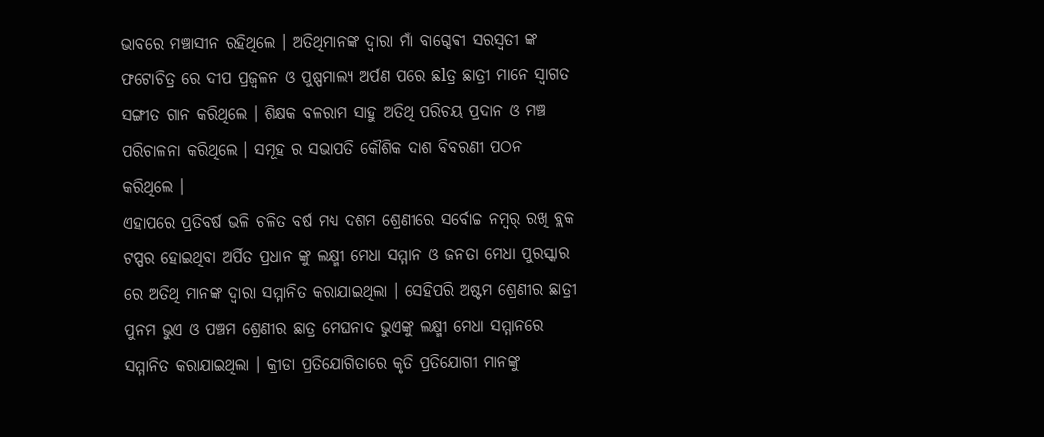ଭାବରେ ମଞ୍ଚାସୀନ ରହିଥିଲେ । ଅତିଥିମାନଙ୍କ ଦ୍ଵାରା ମାଁ ବାଗ୍ଦେଵୀ ସରସ୍ଵତୀ ଙ୍କ ଫଟୋଚିତ୍ର ରେ ଦୀପ ପ୍ରଜ୍ବଳନ ଓ ପୁଷ୍ପମାଲ୍ୟ ଅର୍ପଣ ପରେ ଛlତ୍ର ଛାତ୍ରୀ ମାନେ ସ୍ଵାଗତ ସଙ୍ଗୀତ ଗାନ କରିଥିଲେ । ଶିକ୍ଷକ ବଳରାମ ସାହୁ ଅତିଥି ପରିଚୟ ପ୍ରଦାନ ଓ ମଞ୍ଚ ପରିଚାଳନା କରିଥିଲେ । ସମୂହ ର ସଭାପତି କୌଶିକ ଦାଶ ବିବରଣୀ ପଠନ କରିଥିଲେ ।
ଏହାପରେ ପ୍ରତିବର୍ଷ ଭଳି ଚଳିତ ବର୍ଷ ମଧ୍ୟ ଦଶମ ଶ୍ରେଣୀରେ ସର୍ବୋଚ୍ଚ ନମ୍ୱର୍ ରଖି ବ୍ଲକ ଟପ୍ପର ହୋଇଥିବା ଅର୍ପିତ ପ୍ରଧାନ ଙ୍କୁ ଲକ୍ଷ୍ମୀ ମେଧା ସମ୍ମାନ ଓ ଜନତା ମେଧା ପୁରସ୍କାର ରେ ଅତିଥି ମାନଙ୍କ ଦ୍ଵାରା ସମ୍ମାନିତ କରାଯାଇଥିଲା । ସେହିପରି ଅଷ୍ଟମ ଶ୍ରେଣୀର ଛାତ୍ରୀ ପୁନମ ଭୁଏ ଓ ପଞ୍ଚମ ଶ୍ରେଣୀର ଛାତ୍ର ମେଘନାଦ ଭୁଏଙ୍କୁ ଲକ୍ଷ୍ମୀ ମେଧା ସମ୍ମାନରେ ସମ୍ମାନିତ କରାଯାଇଥିଲା । କ୍ରୀଡା ପ୍ରତିଯୋଗିତାରେ କୃତି ପ୍ରତିଯୋଗୀ ମାନଙ୍କୁ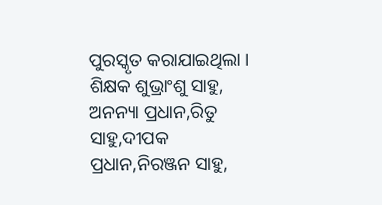ପୁରସ୍କୃତ କରାଯାଇଥିଲା । ଶିକ୍ଷକ ଶୁଭ୍ରାଂଶୁ ସାହୁ, ଅନନ୍ୟା ପ୍ରଧାନ,ରିତୁ ସାହୁ,ଦୀପକ ପ୍ରଧାନ,ନିରଞ୍ଜନ ସାହୁ,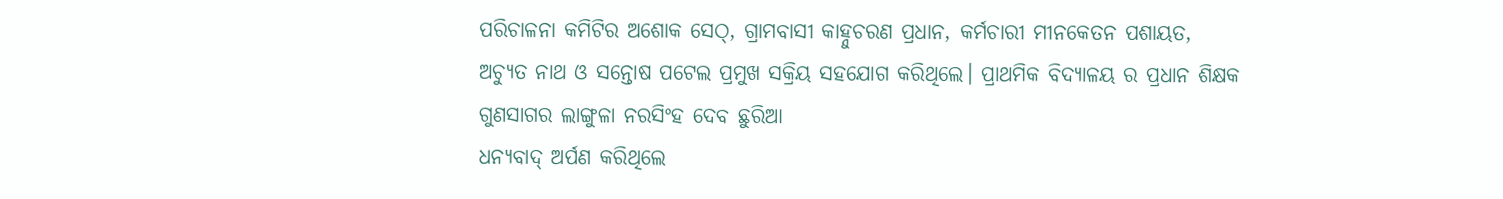ପରିଚାଳନା କମିଟିର ଅଶୋକ ସେଠ୍, ଗ୍ରାମବାସୀ କାହ୍ନୁଚରଣ ପ୍ରଧାନ, କର୍ମଚାରୀ ମୀନକେତନ ପଶାୟତ, ଅଚ୍ୟୁତ ନାଥ ଓ ସନ୍ତୋଷ ପଟେଲ ପ୍ରମୁଖ ସକ୍ରିୟ ସହଯୋଗ କରିଥିଲେ। ପ୍ରାଥମିକ ବିଦ୍ୟାଳୟ ର ପ୍ରଧାନ ଶିକ୍ଷକ ଗୁଣସାଗର ଲାଙ୍ଗୁଳା ନରସିଂହ ଦେବ ଛୁରିଆ
ଧନ୍ୟବାଦ୍ ଅର୍ପଣ କରିଥିଲେ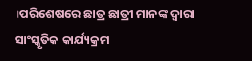।ପରିଶେଷରେ ଛାତ୍ର ଛାତ୍ରୀ ମାନଙ୍କ ଦ୍ଵାରା ସାଂସ୍କୃତିକ କାର୍ଯ୍ୟକ୍ରମ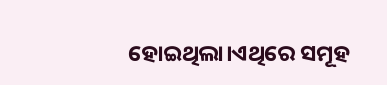ହୋଇଥିଲା।ଏଥିରେ ସମୂହ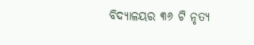ବିଦ୍ୟାଳୟର ୩୬ ଟି ନୃତ୍ୟ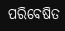ପରିବେଷିତ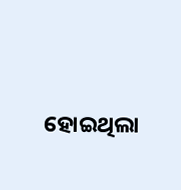ହୋଇଥିଲା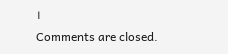।
Comments are closed.